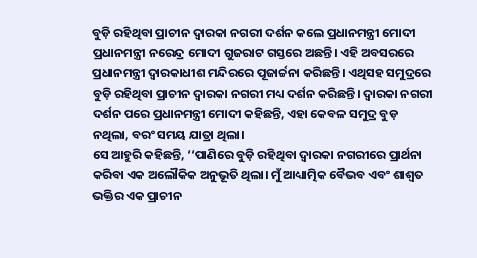ବୁଡ଼ି ରହିଥିବା ପ୍ରାଚୀନ ଦ୍ୱାରକା ନଗରୀ ଦର୍ଶନ କଲେ ପ୍ରଧାନମନ୍ତ୍ରୀ ମୋଦୀ
ପ୍ରଧାନମନ୍ତ୍ରୀ ନରେନ୍ଦ୍ର ମୋଦୀ ଗୁଜରାଟ ଗସ୍ତରେ ଅଛନ୍ତି। ଏହି ଅବସରରେ ପ୍ରଧାନମନ୍ତ୍ରୀ ଦ୍ବାରକାଧୀଶ ମନ୍ଦିରରେ ପୂଜାର୍ଚ୍ଚନା କରିଛନ୍ତି। ଏଥିସହ ସମୁଦ୍ରରେ ବୁଡ଼ି ରହିଥିବା ପ୍ରାଚୀନ ଦ୍ବାରକା ନଗରୀ ମଧ୍ୟ ଦର୍ଶନ କରିଛନ୍ତି। ଦ୍ବାରକା ନଗରୀ ଦର୍ଶନ ପରେ ପ୍ରଧାନମନ୍ତ୍ରୀ ମୋଦୀ କହିଛନ୍ତି, ଏହା କେବଳ ସମୁଦ୍ର ବୁଡ଼ ନଥିଲା, ବରଂ ସମୟ ଯାତ୍ରା ଥିଲା।
ସେ ଆହୁରି କହିଛନ୍ତି, ‘‘ପାଣିରେ ବୁଡ଼ି ରହିଥିବା ଦ୍ୱାରକା ନଗରୀରେ ପ୍ରାର୍ଥନା କରିବା ଏକ ଅଲୌକିକ ଅନୁଭୂତି ଥିଲା। ମୁଁ ଆଧ୍ୟାତ୍ମିକ ବୈଭବ ଏବଂ ଶାଶ୍ବତ ଭକ୍ତିର ଏକ ପ୍ରାଚୀନ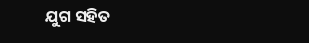ଯୁଗ ସହିତ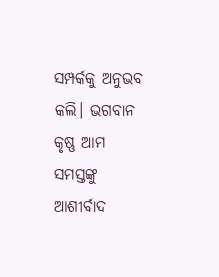ସମ୍ପର୍କକୁ ଅନୁଭବ କଲି। ଭଗବାନ କୃଷ୍ଣ ଆମ ସମସ୍ତଙ୍କୁ ଆଶୀର୍ବାଦ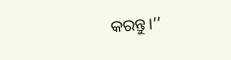କରନ୍ତୁ।’’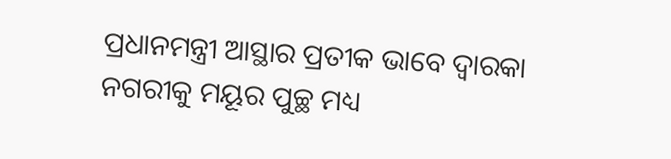ପ୍ରଧାନମନ୍ତ୍ରୀ ଆସ୍ଥାର ପ୍ରତୀକ ଭାବେ ଦ୍ବାରକା ନଗରୀକୁ ମୟୂର ପୁଚ୍ଛ ମଧ୍ୟ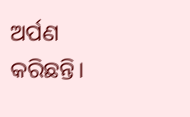ଅର୍ପଣ କରିଛନ୍ତି।